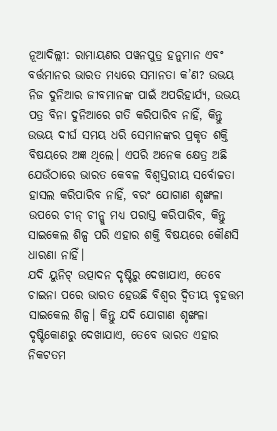ନୂଆଦିଲ୍ଲୀ: ରାମାୟଣର ପୱନପୁତ୍ର ହନୁମାନ ଏବଂ ବର୍ତ୍ତମାନର ଭାରତ ମଧ୍ୟରେ ସମାନତା କ’ଣ? ଉଭୟ ନିଜ ଦୁନିଆର ଜୀବମାନଙ୍କ ପାଇଁ ଅପରିହାର୍ଯ୍ୟ, ଉଭୟ ପତ୍ର ବିନା ଦୁନିଆରେ ଗତି କରିପାରିବ ନାହିଁ, କିନ୍ତୁ ଉଭୟ ଦୀର୍ଘ ସମୟ ଧରି ସେମାନଙ୍କର ପ୍ରକୃତ ଶକ୍ତି ବିଷୟରେ ଅଜ୍ଞ ଥିଲେ। ଏପରି ଅନେକ କ୍ଷେତ୍ର ଅଛି ଯେଉଁଠାରେ ଭାରତ କେବଳ ବିଶ୍ୱସ୍ତରୀୟ ସର୍ବୋଚ୍ଚତା ହାସଲ କରିପାରିବ ନାହିଁ, ବରଂ ଯୋଗାଣ ଶୃଙ୍ଖଳା ଉପରେ ଚୀନ୍ ଚୀନ୍କୁ ମଧ୍ୟ ପରାସ୍ତ କରିପାରିବ, କିନ୍ତୁ ସାଇକେଲ ଶିଳ୍ପ ପରି ଏହାର ଶକ୍ତି ବିଷୟରେ କୌଣସି ଧାରଣା ନାହିଁ।
ଯଦି ୟୁନିଟ୍ ଉତ୍ପାଦନ ଦୃଷ୍ଟିରୁ ଦେଖାଯାଏ, ତେବେ ଚାଇନା ପରେ ଭାରତ ହେଉଛି ବିଶ୍ୱର ଦ୍ୱିତୀୟ ବୃହତ୍ତମ ସାଇକେଲ ଶିଳ୍ପ। କିନ୍ତୁ ଯଦି ଯୋଗାଣ ଶୃଙ୍ଖଳା ଦୃଷ୍ଟିକୋଣରୁ ଦେଖାଯାଏ, ତେବେ ଭାରତ ଏହାର ନିକଟତମ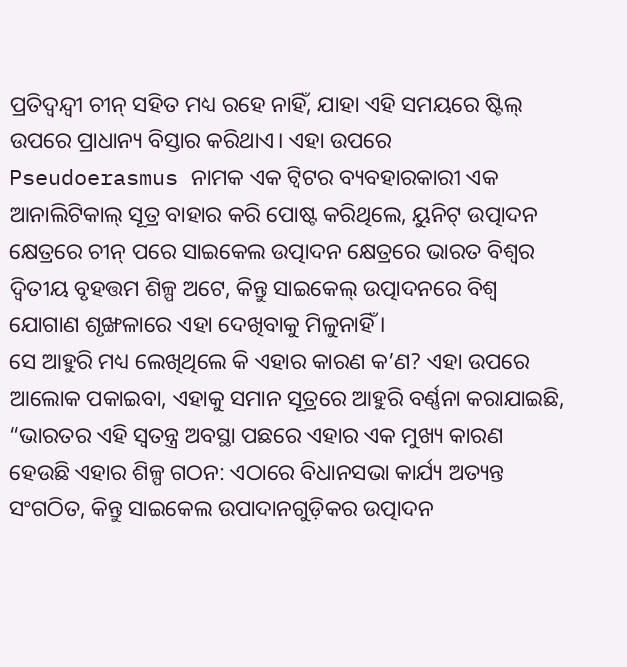ପ୍ରତିଦ୍ୱନ୍ଦ୍ୱୀ ଚୀନ୍ ସହିତ ମଧ୍ୟ ରହେ ନାହିଁ, ଯାହା ଏହି ସମୟରେ ଷ୍ଟିଲ୍ ଉପରେ ପ୍ରାଧାନ୍ୟ ବିସ୍ତାର କରିଥାଏ। ଏହା ଉପରେ Pseudoerasmus ନାମକ ଏକ ଟ୍ୱିଟର ବ୍ୟବହାରକାରୀ ଏକ ଆନାଲିଟିକାଲ୍ ସୂତ୍ର ବାହାର କରି ପୋଷ୍ଟ କରିଥିଲେ, ୟୁନିଟ୍ ଉତ୍ପାଦନ କ୍ଷେତ୍ରରେ ଚୀନ୍ ପରେ ସାଇକେଲ ଉତ୍ପାଦନ କ୍ଷେତ୍ରରେ ଭାରତ ବିଶ୍ୱର ଦ୍ୱିତୀୟ ବୃହତ୍ତମ ଶିଳ୍ପ ଅଟେ, କିନ୍ତୁ ସାଇକେଲ୍ ଉତ୍ପାଦନରେ ବିଶ୍ୱ ଯୋଗାଣ ଶୃଙ୍ଖଳାରେ ଏହା ଦେଖିବାକୁ ମିଳୁନାହିଁ ।
ସେ ଆହୁରି ମଧ୍ୟ ଲେଖିଥିଲେ କି ଏହାର କାରଣ କ’ଣ? ଏହା ଉପରେ ଆଲୋକ ପକାଇବା, ଏହାକୁ ସମାନ ସୂତ୍ରରେ ଆହୁରି ବର୍ଣ୍ଣନା କରାଯାଇଛି, “ଭାରତର ଏହି ସ୍ୱତନ୍ତ୍ର ଅବସ୍ଥା ପଛରେ ଏହାର ଏକ ମୁଖ୍ୟ କାରଣ ହେଉଛି ଏହାର ଶିଳ୍ପ ଗଠନ: ଏଠାରେ ବିଧାନସଭା କାର୍ଯ୍ୟ ଅତ୍ୟନ୍ତ ସଂଗଠିତ, କିନ୍ତୁ ସାଇକେଲ ଉପାଦାନଗୁଡ଼ିକର ଉତ୍ପାଦନ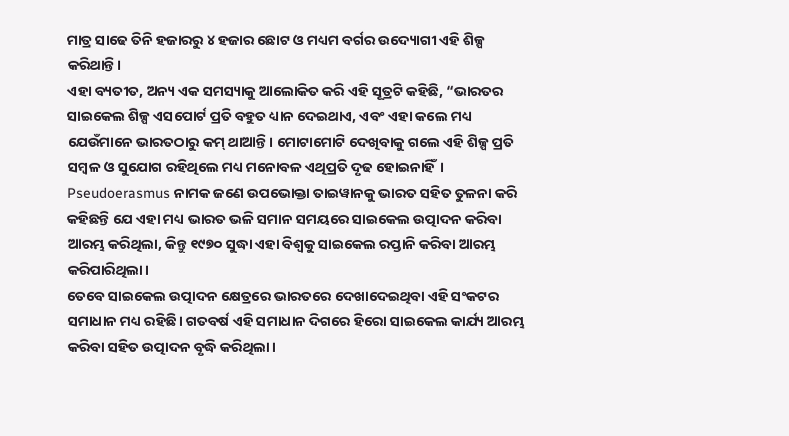ମାତ୍ର ସାଢେ ତିନି ହଜାରରୁ ୪ ହଜାର ଛୋଟ ଓ ମଧ୍ୟମ ବର୍ଗର ଉଦ୍ୟୋଗୀ ଏହି ଶିଳ୍ପ କରିଥାନ୍ତି।
ଏହା ବ୍ୟତୀତ, ଅନ୍ୟ ଏକ ସମସ୍ୟାକୁ ଆଲୋକିତ କରି ଏହି ସୂତ୍ରଟି କହିଛି, “ଭାରତର ସାଇକେଲ ଶିଳ୍ପ ଏସପୋର୍ଟ ପ୍ରତି ବହୁତ ଧ୍ୟାନ ଦେଇଥାଏ, ଏବଂ ଏହା କଲେ ମଧ୍ୟ ଯେଉଁମାନେ ଭାରତଠାରୁ କମ୍ ଥାଆନ୍ତି। ମୋଟାମୋଟି ଦେଖିବାକୁ ଗଲେ ଏହି ଶିଳ୍ପ ପ୍ରତି ସମ୍ବଳ ଓ ସୁଯୋଗ ରହିଥିଲେ ମଧ୍ୟ ମନୋବଳ ଏଥିପ୍ରତି ଦୃଢ ହୋଇନାହିଁ। Pseudoerasmus ନାମକ ଜଣେ ଉପଭୋକ୍ତା ତାଇୱାନକୁ ଭାରତ ସହିତ ତୁଳନା କରି କହିଛନ୍ତି ଯେ ଏହା ମଧ୍ୟ ଭାରତ ଭଳି ସମାନ ସମୟରେ ସାଇକେଲ ଉତ୍ପାଦନ କରିବା ଆରମ୍ଭ କରିଥିଲା, କିନ୍ତୁ ୧୯୭୦ ସୁଦ୍ଧା ଏହା ବିଶ୍ୱକୁ ସାଇକେଲ ରପ୍ତାନି କରିବା ଆରମ୍ଭ କରିପାରିଥିଲା।
ତେବେ ସାଇକେଲ ଉତ୍ପାଦନ କ୍ଷେତ୍ରରେ ଭାରତରେ ଦେଖାଦେଇଥିବା ଏହି ସଂକଟର ସମାଧାନ ମଧ୍ୟ ରହିଛି। ଗତବର୍ଷ ଏହି ସମାଧାନ ଦିଗରେ ହିରୋ ସାଇକେଲ କାର୍ଯ୍ୟ ଆରମ୍ଭ କରିବା ସହିତ ଉତ୍ପାଦନ ବୃଦ୍ଧି କରିଥିଲା।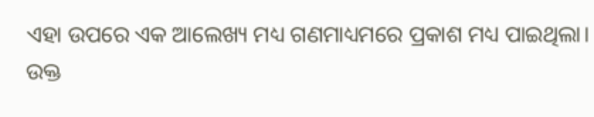ଏହା ଉପରେ ଏକ ଆଲେଖ୍ୟ ମଧ୍ୟ ଗଣମାଧ୍ୟମରେ ପ୍ରକାଶ ମଧ୍ୟ ପାଇଥିଲା।
ଉକ୍ତ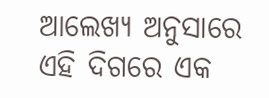ଆଲେଖ୍ୟ ଅନୁସାରେ ଏହି ଦିଗରେ ଏକ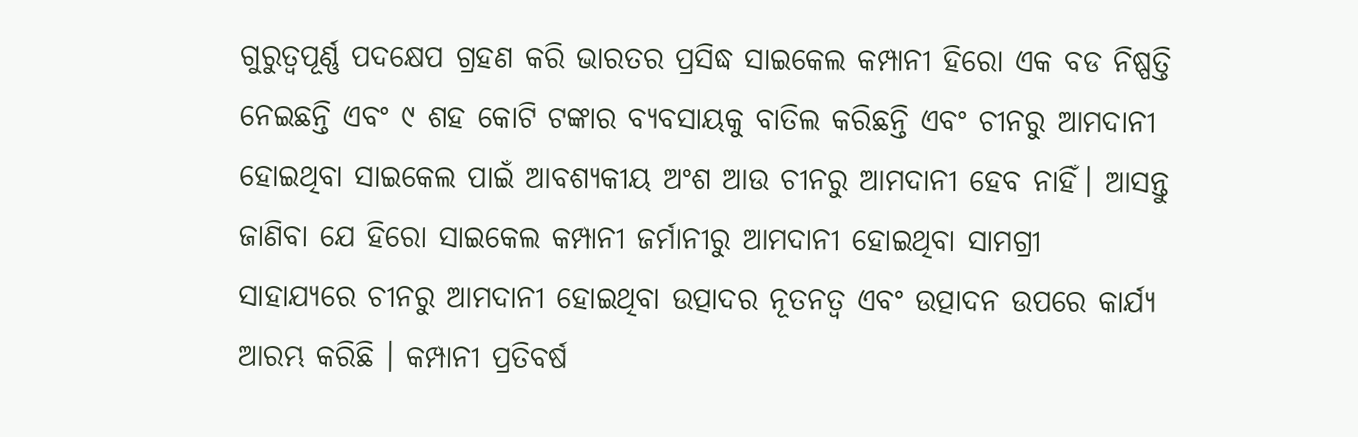ଗୁରୁତ୍ୱପୂର୍ଣ୍ଣ ପଦକ୍ଷେପ ଗ୍ରହଣ କରି ଭାରତର ପ୍ରସିଦ୍ଧ ସାଇକେଲ କମ୍ପାନୀ ହିରୋ ଏକ ବଡ ନିଷ୍ପତ୍ତି ନେଇଛନ୍ତି ଏବଂ ୯ ଶହ କୋଟି ଟଙ୍କାର ବ୍ୟବସାୟକୁ ବାତିଲ କରିଛନ୍ତି ଏବଂ ଚୀନରୁ ଆମଦାନୀ ହୋଇଥିବା ସାଇକେଲ ପାଇଁ ଆବଶ୍ୟକୀୟ ଅଂଶ ଆଉ ଚୀନରୁ ଆମଦାନୀ ହେବ ନାହିଁ। ଆସନ୍ତୁ ଜାଣିବା ଯେ ହିରୋ ସାଇକେଲ କମ୍ପାନୀ ଜର୍ମାନୀରୁ ଆମଦାନୀ ହୋଇଥିବା ସାମଗ୍ରୀ ସାହାଯ୍ୟରେ ଚୀନରୁ ଆମଦାନୀ ହୋଇଥିବା ଉତ୍ପାଦର ନୂତନତ୍ୱ ଏବଂ ଉତ୍ପାଦନ ଉପରେ କାର୍ଯ୍ୟ ଆରମ୍ଭ କରିଛି । କମ୍ପାନୀ ପ୍ରତିବର୍ଷ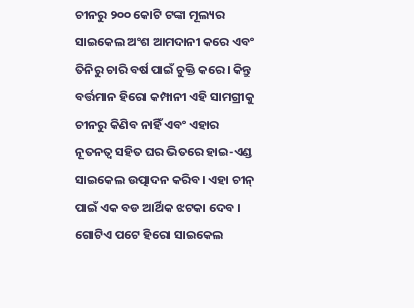ଚୀନରୁ ୨୦୦ କୋଟି ଟଙ୍କା ମୂଲ୍ୟର ସାଇକେଲ ଅଂଶ ଆମଦାନୀ କରେ ଏବଂ ତିନିରୁ ଚାରି ବର୍ଷ ପାଇଁ ଚୁକ୍ତି କରେ। କିନ୍ତୁ ବର୍ତ୍ତମାନ ହିରୋ କମ୍ପାନୀ ଏହି ସାମଗ୍ରୀକୁ ଚୀନରୁ କିଣିବ ନାହିଁ ଏବଂ ଏହାର ନୂତନତ୍ୱ ସହିତ ଘର ଭିତରେ ହାଇ-ଏଣ୍ଡ ସାଇକେଲ ଉତ୍ପାଦନ କରିବ। ଏହା ଚୀନ୍ ପାଇଁ ଏକ ବଡ ଆର୍ଥିକ ଝଟକା ଦେବ । ଗୋଟିଏ ପଟେ ହିରୋ ସାଇକେଲ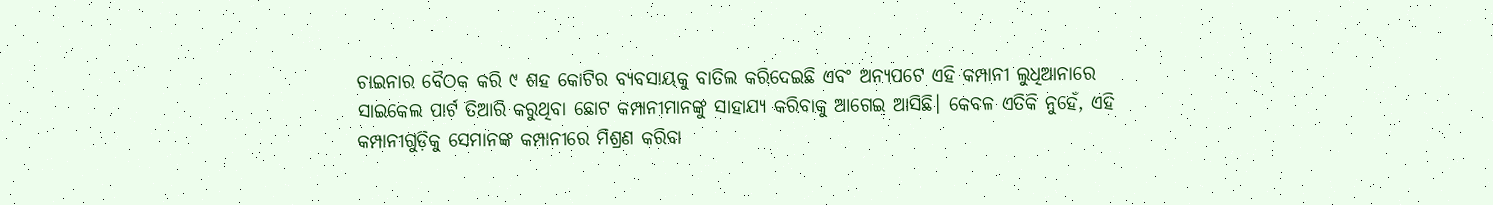ଚାଇନାର ବୈଠକ କରି ୯ ଶହ କୋଟିର ବ୍ୟବସାୟକୁ ବାତିଲ କରିଦେଇଛି ଏବଂ ଅନ୍ୟପଟେ ଏହି କମ୍ପାନୀ ଲୁଧିଆନାରେ ସାଇକେଲ ପାର୍ଟ ତିଆରି କରୁଥିବା ଛୋଟ କମ୍ପାନୀମାନଙ୍କୁ ସାହାଯ୍ୟ କରିବାକୁ ଆଗେଇ ଆସିଛି। କେବଳ ଏତିକି ନୁହେଁ, ଏହି କମ୍ପାନୀଗୁଡ଼ିକୁ ସେମାନଙ୍କ କମ୍ପାନୀରେ ମିଶ୍ରଣ କରିବା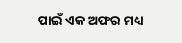ପାଇଁ ଏକ ଅଫର ମଧ୍ୟ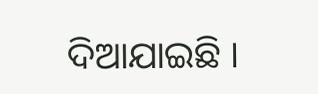ଦିଆଯାଇଛି ।